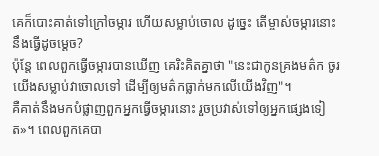គេក៏បោះគាត់ទៅក្រៅចម្ការ ហើយសម្លាប់ចោល ដូច្នេះ តើម្ចាស់ចម្ការនោះនឹងធ្វើដូចម្តេច?
ប៉ុន្តែ ពេលពួកធ្វើចម្ការបានឃើញ គេរិះគិតគ្នាថា "នេះជាកូនគ្រងមត៌ក ចូរយើងសម្លាប់វាចោលទៅ ដើម្បីឲ្យមត៌កធ្លាក់មកលើយើងវិញ"។
គឺគាត់នឹងមកបំផ្លាញពួកអ្នកធ្វើចម្ការនោះ រួចប្រវាស់ទៅឲ្យអ្នកផ្សេងទៀត»។ ពេលពួកគេបា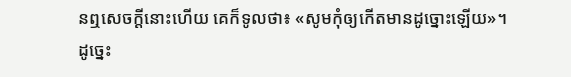នឮសេចក្តីនោះហើយ គេក៏ទូលថា៖ «សូមកុំឲ្យកើតមានដូច្នោះឡើយ»។
ដូច្នេះ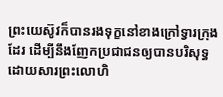ព្រះយេស៊ូវក៏បានរងទុក្ខនៅខាងក្រៅទ្វារក្រុងដែរ ដើម្បីនឹងញែកប្រជាជនឲ្យបានបរិសុទ្ធ ដោយសារព្រះលោហិ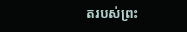តរបស់ព្រះ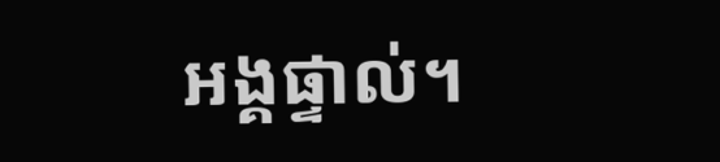អង្គផ្ទាល់។